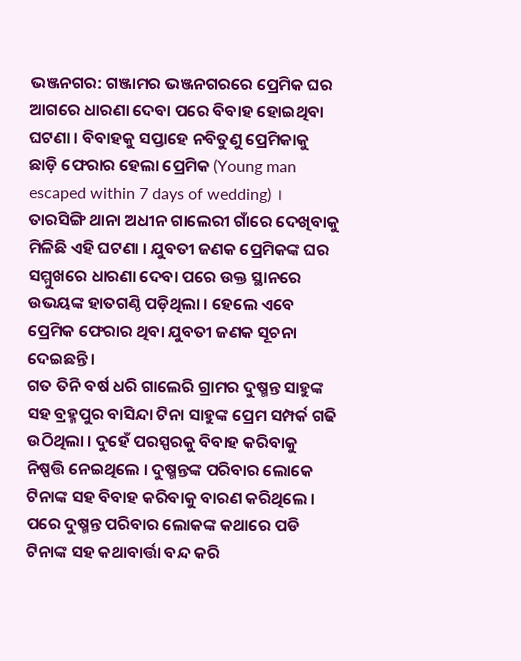ଭଞ୍ଜନଗର: ଗଞ୍ଜାମର ଭଞ୍ଜନଗରରେ ପ୍ରେମିକ ଘର ଆଗରେ ଧାରଣା ଦେବା ପରେ ବିବାହ ହୋଇଥିବା ଘଟଣା । ବିବାହକୁ ସପ୍ତାହେ ନବିତୁଣୁ ପ୍ରେମିକାକୁ ଛାଡ଼ି ଫେରାର ହେଲା ପ୍ରେମିକ (Young man escaped within 7 days of wedding) । ତାରସିଙ୍ଗି ଥାନା ଅଧୀନ ଗାଲେରୀ ଗାଁରେ ଦେଖିବାକୁ ମିଳିଛି ଏହି ଘଟଣା । ଯୁବତୀ ଜଣକ ପ୍ରେମିକଙ୍କ ଘର ସମ୍ମୁଖରେ ଧାରଣା ଦେବା ପରେ ଉକ୍ତ ସ୍ଥାନରେ ଉଭୟଙ୍କ ହାତଗଣ୍ଠି ପଡ଼ିଥିଲା । ହେଲେ ଏବେ ପ୍ରେମିକ ଫେରାର ଥିବା ଯୁବତୀ ଜଣକ ସୂଚନା ଦେଇଛନ୍ତି ।
ଗତ ତିନି ବର୍ଷ ଧରି ଗାଲେରି ଗ୍ରାମର ଦୁଷ୍ମନ୍ତ ସାହୁଙ୍କ ସହ ବ୍ରହ୍ମପୁର ବାସିନ୍ଦା ଟିନା ସାହୁଙ୍କ ପ୍ରେମ ସମ୍ପର୍କ ଗଢି ଉଠିଥିଲା । ଦୁହେଁ ପରସ୍ପରକୁ ବିବାହ କରିବାକୁ ନିଷ୍ପତ୍ତି ନେଇଥିଲେ । ଦୁଷ୍ମନ୍ତଙ୍କ ପରିବାର ଲୋକେ ଟିନାଙ୍କ ସହ ବିବାହ କରିବାକୁ ବାରଣ କରିଥିଲେ । ପରେ ଦୁଷ୍ମନ୍ତ ପରିବାର ଲୋକଙ୍କ କଥାରେ ପଡି ଟିନାଙ୍କ ସହ କଥାବାର୍ତ୍ତା ବନ୍ଦ କରି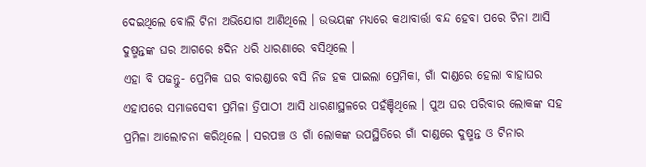ଦେଇଥିଲେ ବୋଲି ଟିନା ଅଭିଯୋଗ ଆଣିଥିଲେ । ଉଭୟଙ୍କ ମଧ୍ୟରେ କଥାବାର୍ତ୍ତା ବନ୍ଦ ହେବା ପରେ ଟିନା ଆସି ଦୁଷ୍ମନ୍ତଙ୍କ ଘର ଆଗରେ ୫ଦିନ ଧରି ଧାରଣାରେ ବସିଥିଲେ ।
ଏହା ବି ପଢନ୍ତୁ- ପ୍ରେମିକ ଘର ବାରଣ୍ଡାରେ ବସି ନିଜ ହକ ପାଇଲା ପ୍ରେମିକା, ଗାଁ ଦାଣ୍ଡରେ ହେଲା ବାହାଘର
ଏହାପରେ ସମାଜସେବୀ ପ୍ରମିଳା ତ୍ରିପାଠୀ ଆସି ଧାରଣାସ୍ଥଳରେ ପହଁଞ୍ଚିଥିଲେ । ପୁଅ ଘର ପରିବାର ଲୋକଙ୍କ ସହ ପ୍ରମିଳା ଆଲୋଚନା କରିଥିଲେ । ସରପଞ୍ଚ ଓ ଗାଁ ଲୋକଙ୍କ ଉପସ୍ଥିତିରେ ଗାଁ ଦାଣ୍ଡରେ ଦୁଷ୍ମନ୍ତ ଓ ଟିନାର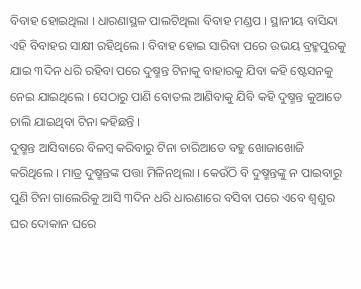ବିବାହ ହୋଇଥିଲା । ଧାରଣାସ୍ଥଳ ପାଲଟିଥିଲା ବିବାହ ମଣ୍ଡପ । ସ୍ଥାନୀୟ ବାସିନ୍ଦା ଏହି ବିବାହର ସାକ୍ଷୀ ରହିଥିଲେ । ବିବାହ ହୋଇ ସାରିବା ପରେ ଉଭୟ ବ୍ରହ୍ମପୁରକୁ ଯାଇ ୩ଦିନ ଧରି ରହିବା ପରେ ଦୁଷ୍ମନ୍ତ ଟିନାକୁ ବାହାରକୁ ଯିବା କହି ଷ୍ଟେସନକୁ ନେଇ ଯାଇଥିଲେ । ସେଠାରୁ ପାଣି ବୋତଲ ଆଣିବାକୁ ଯିବି କହି ଦୁଷ୍ମନ୍ତ କୁଆଡେ ଚାଲି ଯାଇଥିବା ଟିନା କହିଛନ୍ତି ।
ଦୁଷ୍ମନ୍ତ ଆସିବାରେ ବିଳମ୍ବ କରିବାରୁ ଟିନା ଚାରିଆଡେ ବହୁ ଖୋଜାଖୋଜି କରିଥିଲେ । ମାତ୍ର ଦୁଷ୍ମନ୍ତଙ୍କ ପତ୍ତା ମିଳିନଥିଲା । କେଉଁଠି ବି ଦୁଷ୍ମନ୍ତଙ୍କୁ ନ ପାଇବାରୁ ପୁଣି ଟିନା ଗାଲେରିକୁ ଆସି ୩ଦିନ ଧରି ଧାରଣାରେ ବସିବା ପରେ ଏବେ ଶ୍ବଶୁର ଘର ଦୋକାନ ଘରେ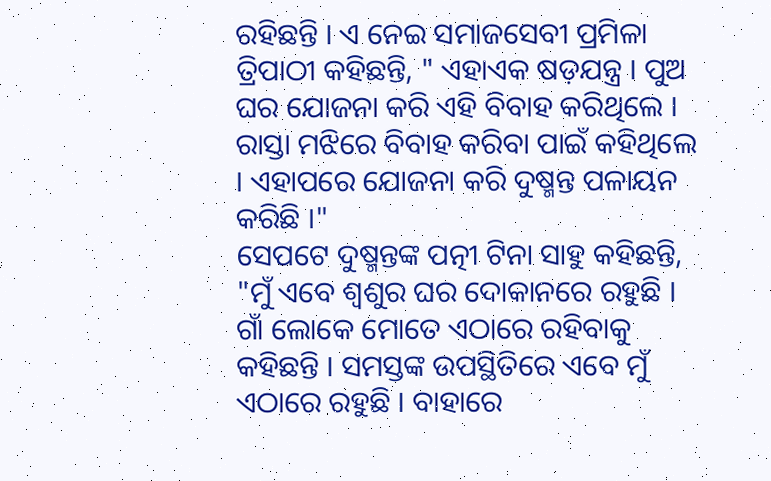ରହିଛନ୍ତି । ଏ ନେଇ ସମାଜସେବୀ ପ୍ରମିଳା ତ୍ରିପାଠୀ କହିଛନ୍ତି, " ଏହାଏକ ଷଡ଼ଯନ୍ତ୍ର । ପୁଅ ଘର ଯୋଜନା କରି ଏହି ବିବାହ କରିଥିଲେ । ରାସ୍ତା ମଝିରେ ବିବାହ କରିବା ପାଇଁ କହିଥିଲେ । ଏହାପରେ ଯୋଜନା କରି ଦୁଷ୍ମନ୍ତ ପଳାୟନ କରିଛି ।"
ସେପଟେ ଦୁଷ୍ମନ୍ତଙ୍କ ପତ୍ନୀ ଟିନା ସାହୁ କହିଛନ୍ତି, "ମୁଁ ଏବେ ଶ୍ବଶୁର ଘର ଦୋକାନରେ ରହୁଛି । ଗାଁ ଲୋକେ ମୋତେ ଏଠାରେ ରହିବାକୁ କହିଛନ୍ତି । ସମସ୍ତଙ୍କ ଉପସ୍ଥିତିରେ ଏବେ ମୁଁ ଏଠାରେ ରହୁଛି । ବାହାରେ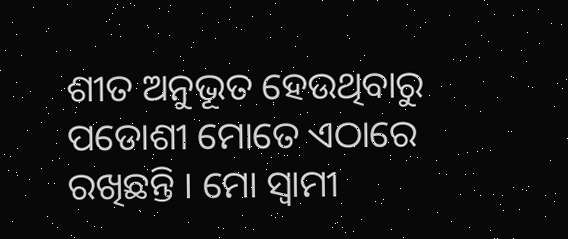ଶୀତ ଅନୁଭୂତ ହେଉଥିବାରୁ ପଡୋଶୀ ମୋତେ ଏଠାରେ ରଖିଛନ୍ତି । ମୋ ସ୍ବାମୀ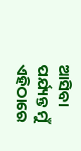ଆସିବା ପର୍ଯ୍ୟନ୍ତ ମୁଁ ଏହିଠାରେ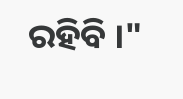ରହିବି ।"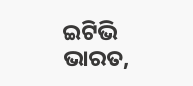ଇଟିଭି ଭାରତ,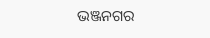ଭଞ୍ଜନଗର